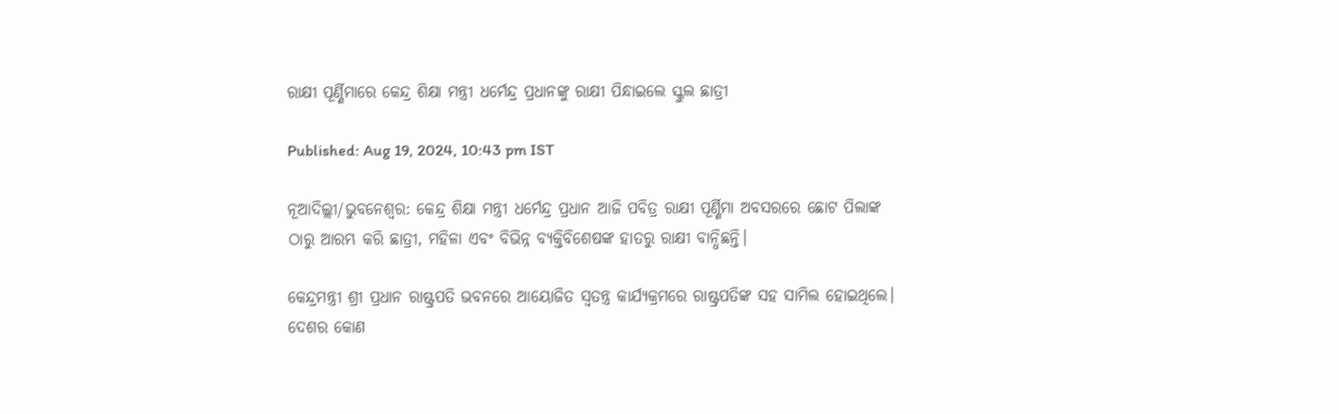ରାକ୍ଷୀ ପୂର୍ଣ୍ଣିମାରେ କେନ୍ଦ୍ର ଶିକ୍ଷା ମନ୍ତ୍ରୀ ଧର୍ମେନ୍ଦ୍ର ପ୍ରଧାନଙ୍କୁ ରାକ୍ଷୀ ପିନ୍ଧାଇଲେ ସ୍କୁଲ ଛାତ୍ରୀ

Published: Aug 19, 2024, 10:43 pm IST

ନୂଆଦିଲ୍ଲୀ/ଭୁବନେଶ୍ୱର: କେନ୍ଦ୍ର ଶିକ୍ଷା ମନ୍ତ୍ରୀ ଧର୍ମେନ୍ଦ୍ର ପ୍ରଧାନ ଆଜି ପବିତ୍ର ରାକ୍ଷୀ ପୂର୍ଣ୍ଣିମା ଅବସରରେ ଛୋଟ ପିଲାଙ୍କ ଠାରୁ ଆରମ୍ଭ କରି ଛାତ୍ରୀ, ମହିଳା ଏବଂ ବିଭିନ୍ନ ବ୍ୟକ୍ତିବିଶେଷଙ୍କ ହାତରୁ ରାକ୍ଷୀ ବାନ୍ଧିଛନ୍ତି।

କେନ୍ଦ୍ରମନ୍ତ୍ରୀ ଶ୍ରୀ ପ୍ରଧାନ ରାଷ୍ଟ୍ରପତି ଭବନରେ ଆୟୋଜିତ ସ୍ୱତନ୍ତ୍ର କାର୍ଯ୍ୟକ୍ରମରେ ରାଷ୍ଟ୍ରପତିଙ୍କ ସହ ସାମିଲ ହୋଇଥିଲେ। ଦେଶର କୋଣ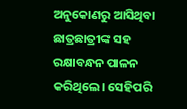ଅନୁକୋଣରୁ ଆସିଥିବା ଛାତ୍ରଛାତ୍ରୀଙ୍କ ସହ ରକ୍ଷାବନ୍ଧନ ପାଳନ କରିଥିଲେ। ସେହିପରି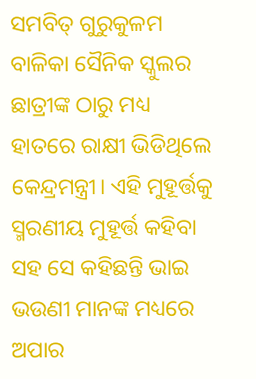ସମବିତ୍ ଗୁରୁକୁଳମ ବାଳିକା ସୈନିକ ସ୍କୁଲର ଛାତ୍ରୀଙ୍କ ଠାରୁ ମଧ୍ୟ ହାତରେ ରାକ୍ଷୀ ଭିଡିଥିଲେ କେନ୍ଦ୍ରମନ୍ତ୍ରୀ। ଏହି ମୁହୂର୍ତ୍ତକୁ ସ୍ମରଣୀୟ ମୁହୂର୍ତ୍ତ କହିବା ସହ ସେ କହିଛନ୍ତି ଭାଇ ଭଉଣୀ ମାନଙ୍କ ମଧ୍ୟରେ ଅପାର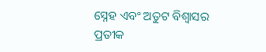ସ୍ନେହ ଏବଂ ଅତୁଟ ବିଶ୍ୱାସର ପ୍ରତୀକ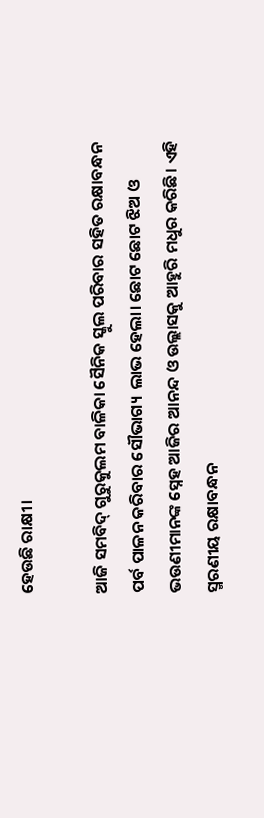ହେଉଛି ରାକ୍ଷୀ।

ଆଜି ସମବିଦ୍ ଗୁରୁକୁଲମ ବାଳିକା ସୈନିକ ସ୍କୁଲ ପରିବାର ସହିତ ରକ୍ଷାବନ୍ଧନ ପର୍ବ ପାଳନ କରିବାର ସୌଭାଗ୍ୟ  ଲାଭ ହେଲା। ଛୋଟ ଛୋଟ ଝିଅ ଓ ଭଉଣୀମାନଙ୍କ ସ୍ନେହ ଆଜିର ଆନନ୍ଦ ଓ ଉଲ୍ଲାସକୁ ଆହୁରି ମଧୁର କରିଛି। ଏହି ସ୍ମରଣୀୟ ରକ୍ଷାବନ୍ଧନ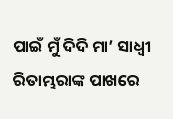ପାଇଁ ମୁଁ ଦିଦି ମା’ ସାଧ୍ୱୀ ରିତାମ୍ଭରାଙ୍କ ପାଖରେ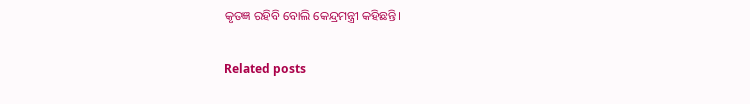କୃତଜ୍ଞ ରହିବି ବୋଲି କେନ୍ଦ୍ରମନ୍ତ୍ରୀ କହିଛନ୍ତି।

Related posts